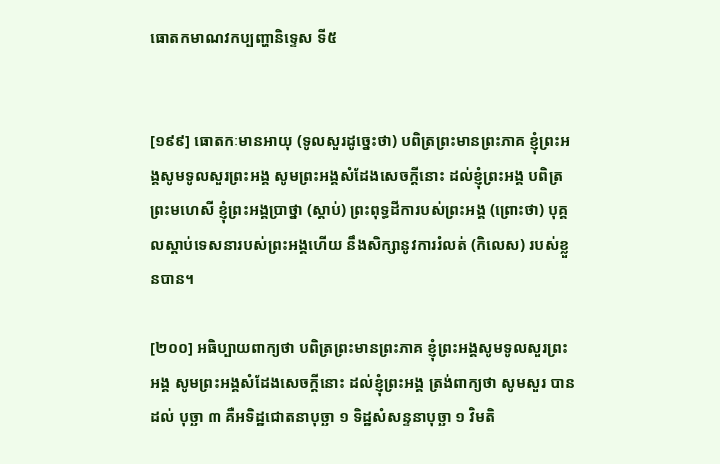ធោតកមាណវកប្បញ្ហានិទ្ទេស ទី៥


[១៩៩] ធោតកៈមានអាយុ (ទូលសួរដូច្នេះថា) បពិត្រព្រះមានព្រះភាគ ខ្ញុំព្រះអង្គសូមទូលសួរព្រះអង្គ សូមព្រះអង្គសំដែងសេចក្តីនោះ ដល់ខ្ញុំព្រះអង្គ បពិត្រព្រះមហេសី ខ្ញុំព្រះអង្គប្រាថ្នា (ស្តាប់) ព្រះពុទ្ធដីការបស់ព្រះអង្គ (ព្រោះថា) បុគ្គលស្តាប់ទេសនារបស់ព្រះអង្គហើយ នឹងសិក្សានូវការរំលត់ (កិលេស) របស់ខ្លួនបាន។

[២០០] អធិប្បាយពាក្យថា បពិត្រព្រះមានព្រះភាគ ខ្ញុំព្រះអង្គសូមទូលសួរព្រះអង្គ សូមព្រះអង្គសំដែងសេចក្តីនោះ ដល់ខ្ញុំព្រះអង្គ ត្រង់ពាក្យថា សូមសួរ បានដល់ បុច្ឆា ៣ គឺអទិដ្ឋជោតនាបុច្ឆា ១ ទិដ្ឋសំសន្ទនាបុច្ឆា ១ វិមតិ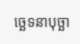ច្ឆេទនាបុច្ឆា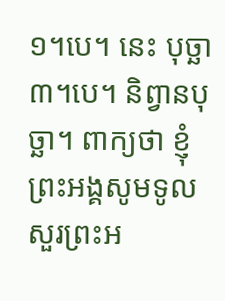១។បេ។ នេះ បុច្ឆា ៣។បេ។ និព្វានបុច្ឆា។ ពាក្យថា ខ្ញុំព្រះអង្គសូមទូលសួរព្រះអ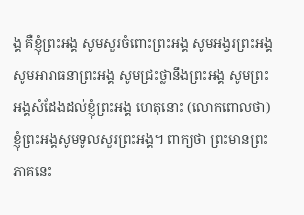ង្គ គឺខ្ញុំព្រះអង្គ សូមសួរចំពោះព្រះអង្គ សូមអង្វរព្រះអង្គ សូមអារាធនាព្រះអង្គ សូមជ្រះថ្លានឹងព្រះអង្គ សូមព្រះអង្គសំដែងដល់ខ្ញុំព្រះអង្គ ហេតុនោះ (លោកពោលថា) ខ្ញុំព្រះអង្គសូមទូលសួរព្រះអង្គ។ ពាក្យថា ព្រះមានព្រះភាគនេះ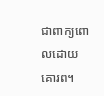ជាពាក្យពោលដោយគោរព។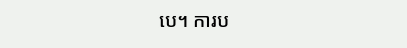បេ។ ការប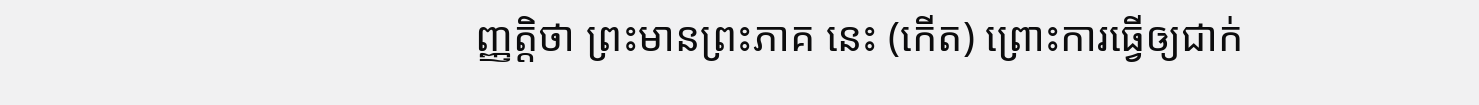ញ្ញតិ្តថា ព្រះមានព្រះភាគ នេះ (កើត) ព្រោះការធ្វើឲ្យជាក់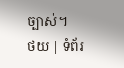ច្បាស់។
ថយ | ទំព័រ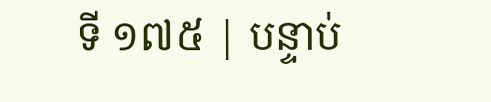ទី ១៧៥ | បន្ទាប់